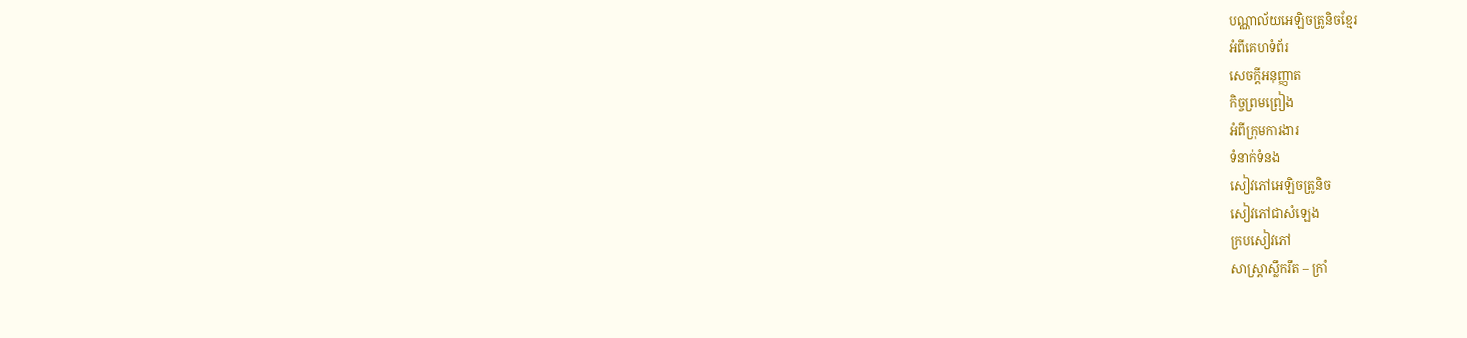បណ្ណាល័យអេឡិចត្រូនិចខ្មែរ
អំពីគេហទំព័រ
សេចក្ដីអនុញ្ញាត
កិច្ចព្រមព្រៀង
អំពីក្រុមការងារ
ទំនាក់ទំនង
សៀវភៅអេឡិចត្រូនិច
សៀវភៅជាសំឡេង
ក្របសៀវភៅ
សាស្ត្រាស្លឹករឹត – ក្រាំ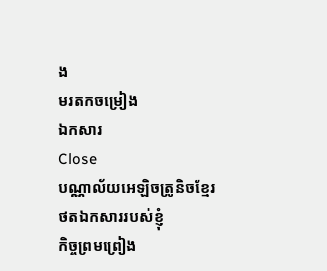ង
មរតកចម្រៀង
ឯកសារ
Close
បណ្ណាល័យអេឡិចត្រូនិចខ្មែរ
ថតឯកសាររបស់ខ្ញុំ
កិច្ចព្រមព្រៀង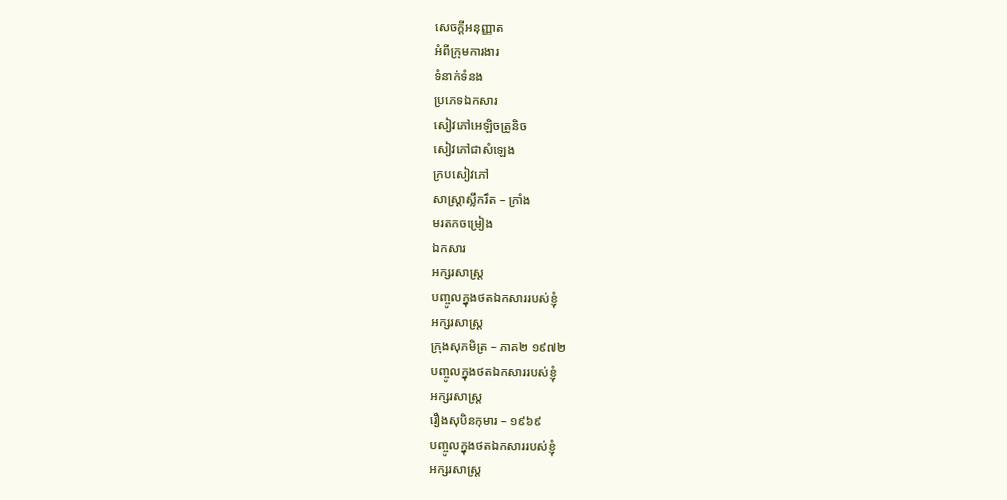សេចក្ដីអនុញ្ញាត
អំពីក្រុមការងារ
ទំនាក់ទំនង
ប្រភេទឯកសារ
សៀវភៅអេឡិចត្រូនិច
សៀវភៅជាសំឡេង
ក្របសៀវភៅ
សាស្ត្រាស្លឹករឹត – ក្រាំង
មរតកចម្រៀង
ឯកសារ
អក្សរសាស្ត្រ
បញ្ចូលក្នុងថតឯកសាររបស់ខ្ញុំ
អក្សរសាស្ត្រ
ក្រុងសុភមិត្រ – ភាគ២ ១៩៧២
បញ្ចូលក្នុងថតឯកសាររបស់ខ្ញុំ
អក្សរសាស្ត្រ
រឿងសុបិនកុមារ – ១៩៦៩
បញ្ចូលក្នុងថតឯកសាររបស់ខ្ញុំ
អក្សរសាស្ត្រ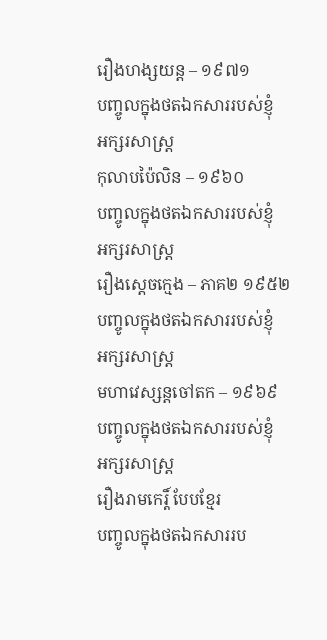រឿងហង្សយន្ដ – ១៩៧១
បញ្ចូលក្នុងថតឯកសាររបស់ខ្ញុំ
អក្សរសាស្ត្រ
កុលាបប៉ៃលិន – ១៩៦០
បញ្ចូលក្នុងថតឯកសាររបស់ខ្ញុំ
អក្សរសាស្ត្រ
រឿងស្ដេចក្មេង – ភាគ២ ១៩៥២
បញ្ចូលក្នុងថតឯកសាររបស់ខ្ញុំ
អក្សរសាស្ត្រ
មហាវេស្សន្ដចៅតក – ១៩៦៩
បញ្ចូលក្នុងថតឯកសាររបស់ខ្ញុំ
អក្សរសាស្ត្រ
រឿងរាមកេរ្ដិ៍ បែបខ្មែរ
បញ្ចូលក្នុងថតឯកសាររប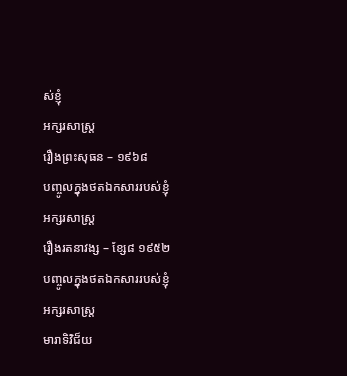ស់ខ្ញុំ
អក្សរសាស្ត្រ
រឿងព្រះសុធន – ១៩៦៨
បញ្ចូលក្នុងថតឯកសាររបស់ខ្ញុំ
អក្សរសាស្ត្រ
រឿងរតនាវង្ស – ខ្សែ៨ ១៩៥២
បញ្ចូលក្នុងថតឯកសាររបស់ខ្ញុំ
អក្សរសាស្ត្រ
មារាទិវិជ៏យ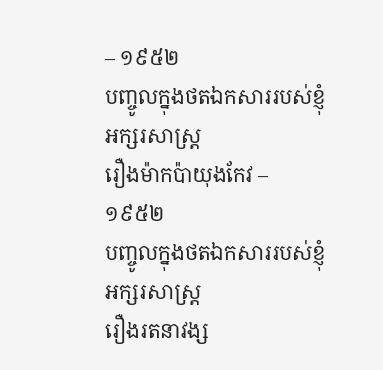– ១៩៥២
បញ្ចូលក្នុងថតឯកសាររបស់ខ្ញុំ
អក្សរសាស្ត្រ
រឿងម៉ាកប៉ាយុងកែវ – ១៩៥២
បញ្ចូលក្នុងថតឯកសាររបស់ខ្ញុំ
អក្សរសាស្ត្រ
រឿងរតនាវង្ស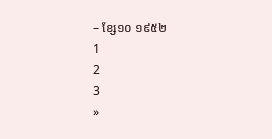– ខ្សែ១០ ១៩៥២
1
2
3
»